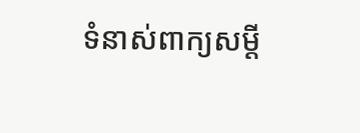ទំនាស់ពាក្យសម្ដី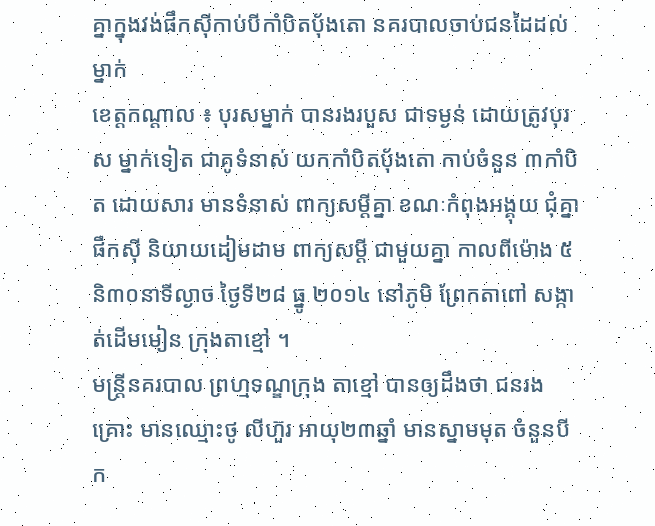គ្នាក្នុងវង់ផឹកស៊ីកាប់បីកាំបិតបុ័ងតោ នគរបាលចាប់ជនដៃដល់ម្នាក់
ខេត្តកណ្តាល ៖ បុរសម្នាក់ បានរងរបួស ជាទម្ងន់ ដោយត្រូវបុរស ម្នាក់ទៀត ជាគូទំនាស់ យកកាំបិតបុ័ងតោ កាប់ចំនួន ៣កាំបិត ដោយសារ មានទំនាស់ ពាក្យសម្ដីគ្នា ខណៈកំពុងអង្គុយ ជុំគ្នាផឹកស៊ី និយាយដៀមដាម ពាក្យសម្តី ជាមួយគ្នា កាលពីម៉ោង ៥ និ៣០នាទីល្ងាច ថ្ងៃទី២៨ ធ្នូ ២០១៤ នៅភូមិ ព្រែកតាពៅ សង្កាត់ដើមមៀន ក្រុងតាខ្មៅ ។
មន្ត្រីនគរបាល ព្រហ្មទណ្ឌក្រុង តាខ្មៅ បានឲ្យដឹងថា ជនរងគ្រោះ មានឈ្មោះថូ លីហ៊ួរ អាយុ២៣ឆ្នាំ មានស្នាមមុត ចំនួនបីក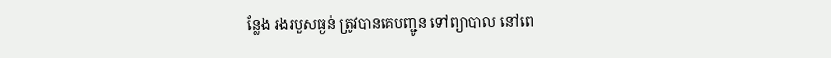ន្លែង រងរបួសធ្ងន់ ត្រូវបានគេបញ្ជូន ទៅព្យាបាល នៅពេ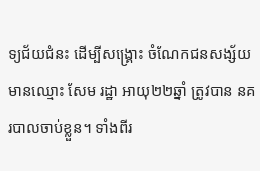ទ្យជ័យជំនះ ដើម្បីសង្គ្រោះ ចំណែកជនសង្ស័យ មានឈ្មោះ សែម រដ្ឋា អាយុ២២ឆ្នាំ ត្រូវបាន នគរបាលចាប់ខ្លួន។ ទាំងពីរ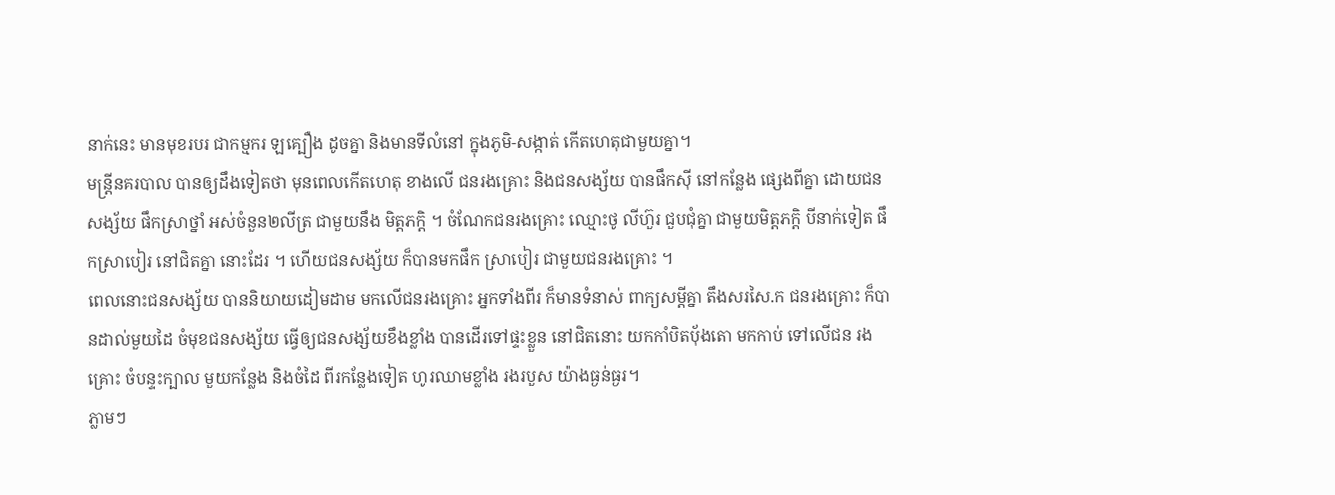នាក់នេះ មានមុខរបរ ជាកម្មករ ឡគ្បឿង ដូចគ្នា និងមានទីលំនៅ ក្នុងភូមិ-សង្កាត់ កើតហេតុជាមួយគ្នា។
មន្ត្រីនគរបាល បានឲ្យដឹងទៀតថា មុនពេលកើតហេតុ ខាងលើ ជនរងគ្រោះ និងជនសង្ស័យ បានផឹកស៊ី នៅកន្លែង ផ្សេងពីគ្នា ដោយជនសង្ស័យ ផឹកស្រាថ្នាំ អស់ចំនួន២លីត្រ ជាមួយនឹង មិត្តភក្ដិ ។ ចំណែកជនរងគ្រោះ ឈ្មោះថូ លីហ៊ួរ ជួបជុំគ្នា ជាមួយមិត្តភក្ដិ បីនាក់ទៀត ផឹកស្រាបៀរ នៅជិតគ្នា នោះដែរ ។ ហើយជនសង្ស័យ ក៏បានមកផឹក ស្រាបៀរ ជាមួយជនរងគ្រោះ ។
ពេលនោះជនសង្ស័យ បាននិយាយដៀមដាម មកលើជនរងគ្រោះ អ្នកទាំងពីរ ក៏មានទំនាស់ ពាក្យសម្ដីគ្នា តឹងសរសៃ.ក ជនរងគ្រោះ ក៏បានដាល់មួយដៃ ចំមុខជនសង្ស័យ ធ្វើឲ្យជនសង្ស័យខឹងខ្លាំង បានដើរទៅផ្ទះខ្លួន នៅជិតនោះ យកកាំបិតបុ័ងតោ មកកាប់ ទៅលើជន រងគ្រោះ ចំបន្ទះក្បាល មួយកន្លែង និងចំដៃ ពីរកន្លែងទៀត ហូរឈាមខ្លាំង រងរបួស យ៉ាងធ្ងន់ធ្ងរ។
ភ្លាមៗ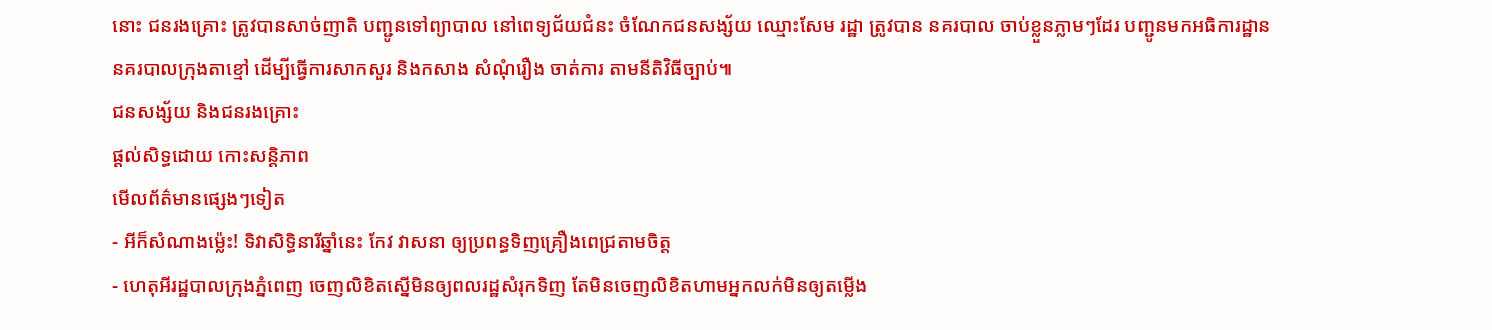នោះ ជនរងគ្រោះ ត្រូវបានសាច់ញាតិ បញ្ជូនទៅព្យាបាល នៅពេទ្យជ័យជំនះ ចំណែកជនសង្ស័យ ឈ្មោះសែម រដ្ឋា ត្រូវបាន នគរបាល ចាប់ខ្លួនភ្លាមៗដែរ បញ្ជូនមកអធិការដ្ឋាន នគរបាលក្រុងតាខ្មៅ ដើម្បីធ្វើការសាកសួរ និងកសាង សំណុំរឿង ចាត់ការ តាមនីតិវិធីច្បាប់៕
ជនសង្ស័យ និងជនរងគ្រោះ
ផ្តល់សិទ្ធដោយ កោះសន្តិភាព
មើលព័ត៌មានផ្សេងៗទៀត
- អីក៏សំណាងម្ល៉េះ! ទិវាសិទ្ធិនារីឆ្នាំនេះ កែវ វាសនា ឲ្យប្រពន្ធទិញគ្រឿងពេជ្រតាមចិត្ត
- ហេតុអីរដ្ឋបាលក្រុងភ្នំពេញ ចេញលិខិតស្នើមិនឲ្យពលរដ្ឋសំរុកទិញ តែមិនចេញលិខិតហាមអ្នកលក់មិនឲ្យតម្លើង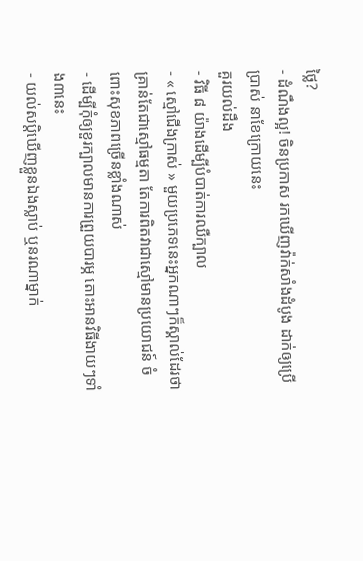ថ្លៃ?
- ដំណឹងល្អ! ចិនប្រកាស រកឃើញវ៉ាក់សាំងដំបូង ដាក់ឲ្យប្រើប្រាស់ នាខែក្រោយនេះ
គួរយល់ដឹង
- វិធី ៨ យ៉ាងដើម្បីបំបាត់ការឈឺក្បាល
- « ស្មៅជើងក្រាស់ » មួយប្រភេទនេះអ្នកណាៗក៏ស្គាល់ដែរថា គ្រាន់តែជាស្មៅធម្មតា តែការពិតវាជាស្មៅមានប្រយោជន៍ ចំពោះសុខភាពច្រើនខ្លាំងណាស់
- ដើម្បីកុំឲ្យខួរក្បាលមានការព្រួយបារម្ភ តោះអានវិធីងាយៗទាំង៣នេះ
- យល់សប្តិឃើញខ្លួនឯងស្លាប់ ឬនរណាម្នាក់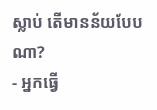ស្លាប់ តើមានន័យបែបណា?
- អ្នកធ្វើ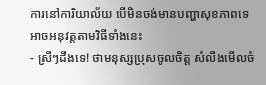ការនៅការិយាល័យ បើមិនចង់មានបញ្ហាសុខភាពទេ អាចអនុវត្តតាមវិធីទាំងនេះ
- ស្រីៗដឹងទេ! ថាមនុស្សប្រុសចូលចិត្ត សំលឹងមើលចំ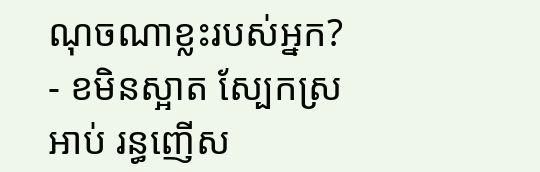ណុចណាខ្លះរបស់អ្នក?
- ខមិនស្អាត ស្បែកស្រអាប់ រន្ធញើស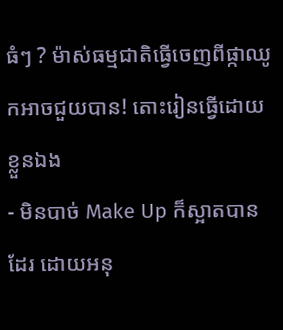ធំៗ ? ម៉ាស់ធម្មជាតិធ្វើចេញពីផ្កាឈូកអាចជួយបាន! តោះរៀនធ្វើដោយខ្លួនឯង
- មិនបាច់ Make Up ក៏ស្អាតបានដែរ ដោយអនុ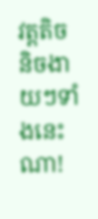វត្តតិចនិចងាយៗទាំងនេះណា!